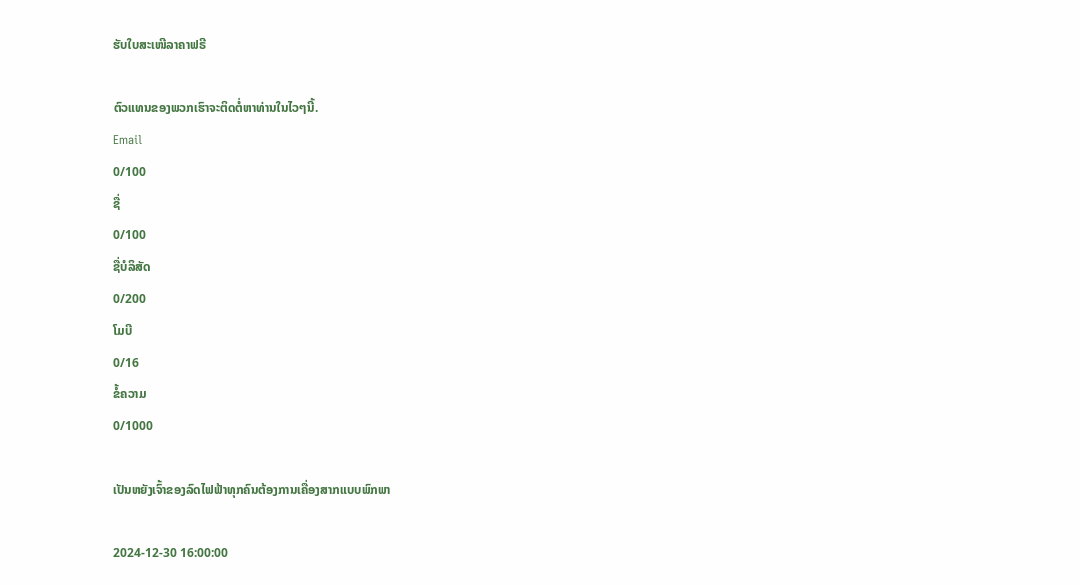ຮັບໃບສະເໜີລາຄາຟຣີ

ຕົວແທນຂອງພວກເຮົາຈະຕິດຕໍ່ຫາທ່ານໃນໄວໆນີ້.
Email
0/100
ຊື່
0/100
ຊື່ບໍລິສັດ
0/200
ໂມບີ
0/16
ຂໍ້ຄວາມ
0/1000

ເປັນຫຍັງເຈົ້າຂອງລົດໄຟຟ້າທຸກຄົນຕ້ອງການເຄື່ອງສາກແບບພົກພາ

2024-12-30 16:00:00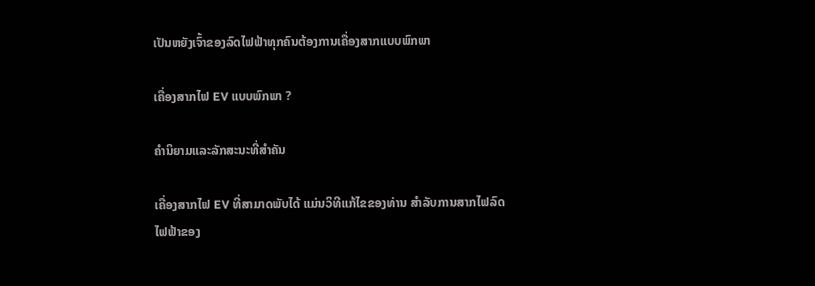ເປັນຫຍັງເຈົ້າຂອງລົດໄຟຟ້າທຸກຄົນຕ້ອງການເຄື່ອງສາກແບບພົກພາ

ເຄື່ອງສາກໄຟ EV ແບບພົກພາ ?

ຄໍານິຍາມແລະລັກສະນະທີ່ສໍາຄັນ

ເຄື່ອງສາກໄຟ EV ທີ່ສາມາດພັບໄດ້ ແມ່ນວິທີແກ້ໄຂຂອງທ່ານ ສໍາລັບການສາກໄຟລົດໄຟຟ້າຂອງ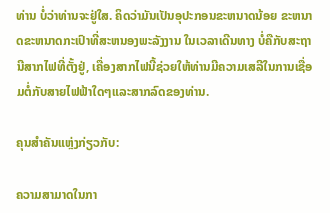ທ່ານ ບໍ່ວ່າທ່ານຈະຢູ່ໃສ. ຄິດວ່າມັນເປັນອຸປະກອນຂະຫນາດນ້ອຍ ຂະຫນາດຂະຫນາດກະເປົາທີ່ສະຫນອງພະລັງງານ ໃນເວລາເດີນທາງ ບໍ່ຄືກັບສະຖານີສາກໄຟທີ່ຕັ້ງຢູ່, ເຄື່ອງສາກໄຟນີ້ຊ່ວຍໃຫ້ທ່ານມີຄວາມເສລີໃນການເຊື່ອມຕໍ່ກັບສາຍໄຟຟ້າໃດໆແລະສາກລົດຂອງທ່ານ.

ຄຸນສຳຄັນແຫຼ່ງກ່ຽວກັບ:

ຄວາມສາມາດໃນກາ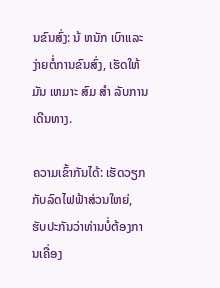ນຂົນສົ່ງ: ນ້ ຫນັກ ເບົາແລະງ່າຍຕໍ່ການຂົນສົ່ງ, ເຮັດໃຫ້ມັນ ເຫມາະ ສົມ ສໍາ ລັບການເດີນທາງ.

ຄວາມເຂົ້າກັນໄດ້: ເຮັດວຽກກັບລົດໄຟຟ້າສ່ວນໃຫຍ່, ຮັບປະກັນວ່າທ່ານບໍ່ຕ້ອງການເຄື່ອງ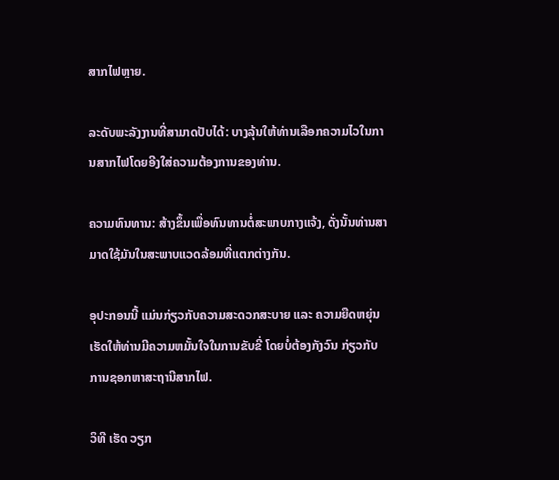ສາກໄຟຫຼາຍ.

ລະດັບພະລັງງານທີ່ສາມາດປັບໄດ້: ບາງລຸ້ນໃຫ້ທ່ານເລືອກຄວາມໄວໃນການສາກໄຟໂດຍອີງໃສ່ຄວາມຕ້ອງການຂອງທ່ານ.

ຄວາມທົນທານ: ສ້າງຂຶ້ນເພື່ອທົນທານຕໍ່ສະພາບກາງແຈ້ງ, ດັ່ງນັ້ນທ່ານສາມາດໃຊ້ມັນໃນສະພາບແວດລ້ອມທີ່ແຕກຕ່າງກັນ.

ອຸປະກອນນີ້ ແມ່ນກ່ຽວກັບຄວາມສະດວກສະບາຍ ແລະ ຄວາມຍືດຫຍຸ່ນ ເຮັດໃຫ້ທ່ານມີຄວາມຫມັ້ນໃຈໃນການຂັບຂີ່ ໂດຍບໍ່ຕ້ອງກັງວົນ ກ່ຽວກັບການຊອກຫາສະຖານີສາກໄຟ.

ວິທີ ເຮັດ ວຽກ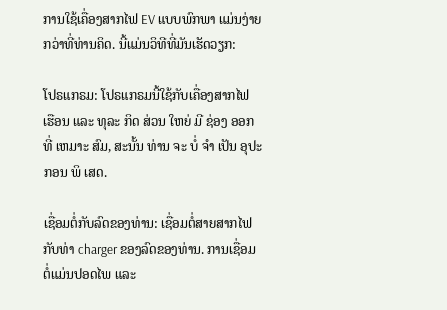ການໃຊ້ເຄື່ອງສາກໄຟ EV ແບບພົກພາ ແມ່ນງ່າຍກວ່າທີ່ທ່ານຄິດ. ນີ້ແມ່ນວິທີທີ່ມັນເຮັດວຽກ:

ໂປຣແກຣມ: ໂປຣແກຣມນີ້ໃຊ້ກັບເຄື່ອງສາກໄຟ ເຮືອນ ແລະ ທຸລະ ກິດ ສ່ວນ ໃຫຍ່ ມີ ຊ່ອງ ອອກ ທີ່ ເຫມາະ ສົມ, ສະນັ້ນ ທ່ານ ຈະ ບໍ່ ຈໍາ ເປັນ ອຸປະກອນ ພິ ເສດ.

ເຊື່ອມຕໍ່ກັບລົດຂອງທ່ານ: ເຊື່ອມຕໍ່ສາຍສາກໄຟກັບທ່າ charger ຂອງລົດຂອງທ່ານ. ການເຊື່ອມຕໍ່ແມ່ນປອດໄພ ແລະ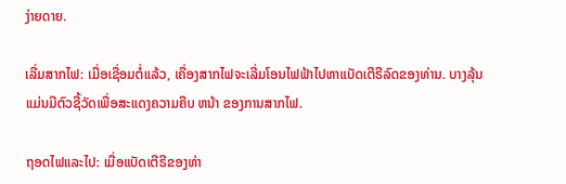ງ່າຍດາຍ.

ເລີ່ມສາກໄຟ: ເມື່ອເຊື່ອມຕໍ່ແລ້ວ, ເຄື່ອງສາກໄຟຈະເລີ່ມໂອນໄຟຟ້າໄປຫາແບັດເຕີຣີລົດຂອງທ່ານ. ບາງລຸ້ນແມ່ນມີຕົວຊີ້ວັດເພື່ອສະແດງຄວາມຄືບ ຫນ້າ ຂອງການສາກໄຟ.

ຖອດໄຟແລະໄປ: ເມື່ອແບັດເຕີຣີຂອງທ່າ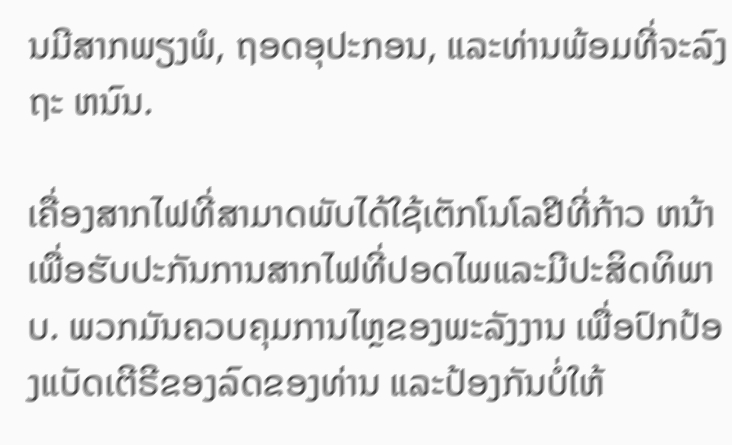ນມີສາກພຽງພໍ, ຖອດອຸປະກອນ, ແລະທ່ານພ້ອມທີ່ຈະລົງຖະ ຫນົນ.

ເຄື່ອງສາກໄຟທີ່ສາມາດພັບໄດ້ໃຊ້ເຕັກໂນໂລຢີທີ່ກ້າວ ຫນ້າ ເພື່ອຮັບປະກັນການສາກໄຟທີ່ປອດໄພແລະມີປະສິດທິພາບ. ພວກມັນຄວບຄຸມການໄຫຼຂອງພະລັງງານ ເພື່ອປົກປ້ອງແບັດເຕີຣີຂອງລົດຂອງທ່ານ ແລະປ້ອງກັນບໍ່ໃຫ້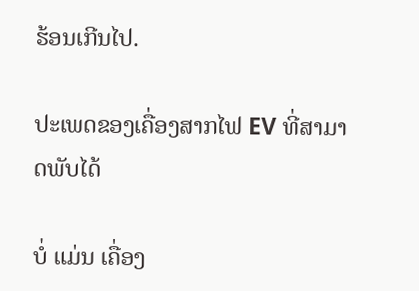ຮ້ອນເກີນໄປ.

ປະເພດຂອງເຄື່ອງສາກໄຟ EV ທີ່ສາມາດພັບໄດ້

ບໍ່ ແມ່ນ ເຄື່ອງ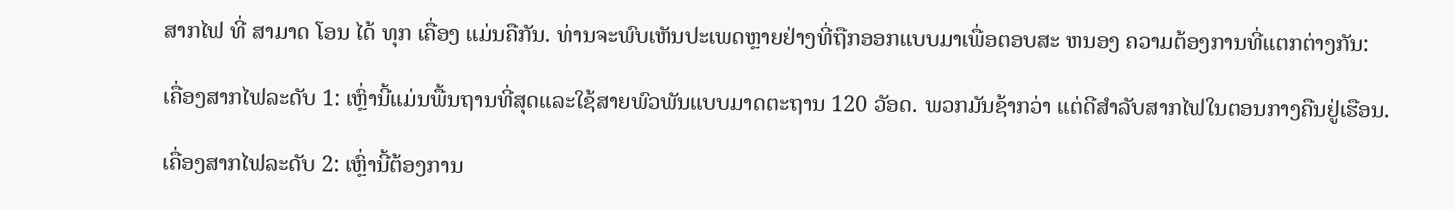ສາກໄຟ ທີ່ ສາມາດ ໂອນ ໄດ້ ທຸກ ເຄື່ອງ ແມ່ນຄືກັນ. ທ່ານຈະພົບເຫັນປະເພດຫຼາຍຢ່າງທີ່ຖືກອອກແບບມາເພື່ອຕອບສະ ຫນອງ ຄວາມຕ້ອງການທີ່ແຕກຕ່າງກັນ:

ເຄື່ອງສາກໄຟລະດັບ 1: ເຫຼົ່ານີ້ແມ່ນພື້ນຖານທີ່ສຸດແລະໃຊ້ສາຍພົວພັນແບບມາດຕະຖານ 120 ວັອດ. ພວກມັນຊ້າກວ່າ ແຕ່ດີສໍາລັບສາກໄຟໃນຕອນກາງຄືນຢູ່ເຮືອນ.

ເຄື່ອງສາກໄຟລະດັບ 2: ເຫຼົ່ານີ້ຕ້ອງການ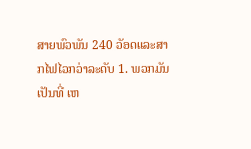ສາຍພົວພັນ 240 ວັອດແລະສາກໄຟໄວກວ່າລະດັບ 1. ພວກມັນເປັນທີ່ ເຫ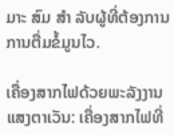ມາະ ສົມ ສໍາ ລັບຜູ້ທີ່ຕ້ອງການການຕື່ມຂໍ້ມູນໄວ.

ເຄື່ອງສາກໄຟດ້ວຍພະລັງງານແສງຕາເວັນ: ເຄື່ອງສາກໄຟທີ່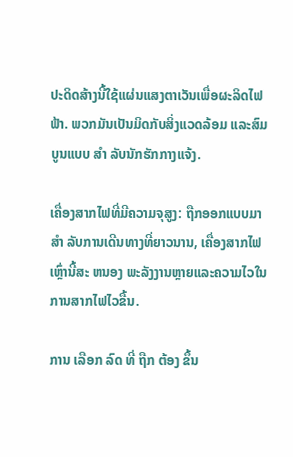ປະດິດສ້າງນີ້ໃຊ້ແຜ່ນແສງຕາເວັນເພື່ອຜະລິດໄຟຟ້າ. ພວກມັນເປັນມິດກັບສິ່ງແວດລ້ອມ ແລະສົມບູນແບບ ສໍາ ລັບນັກຮັກກາງແຈ້ງ.

ເຄື່ອງສາກໄຟທີ່ມີຄວາມຈຸສູງ: ຖືກອອກແບບມາ ສໍາ ລັບການເດີນທາງທີ່ຍາວນານ, ເຄື່ອງສາກໄຟເຫຼົ່ານີ້ສະ ຫນອງ ພະລັງງານຫຼາຍແລະຄວາມໄວໃນການສາກໄຟໄວຂື້ນ.

ການ ເລືອກ ລົດ ທີ່ ຖືກ ຕ້ອງ ຂຶ້ນ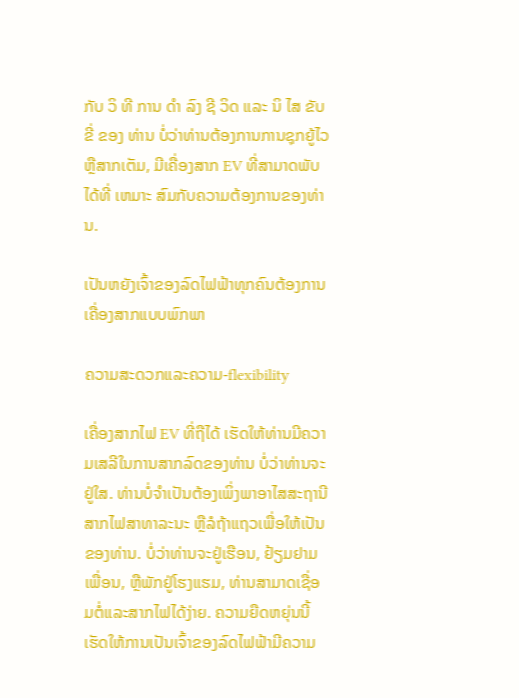ກັບ ວິ ທີ ການ ດໍາ ລົງ ຊີ ວິດ ແລະ ນິ ໄສ ຂັບ ຂີ່ ຂອງ ທ່ານ ບໍ່ວ່າທ່ານຕ້ອງການການຊຸກຍູ້ໄວຫຼືສາກເຕັມ, ມີເຄື່ອງສາກ EV ທີ່ສາມາດພັບໄດ້ທີ່ ເຫມາະ ສົມກັບຄວາມຕ້ອງການຂອງທ່ານ.

ເປັນຫຍັງເຈົ້າຂອງລົດໄຟຟ້າທຸກຄົນຕ້ອງການເຄື່ອງສາກແບບພົກພາ

ຄວາມສະດວກແລະຄວາມ-flexibility

ເຄື່ອງສາກໄຟ EV ທີ່ຖືໄດ້ ເຮັດໃຫ້ທ່ານມີຄວາມເສລີໃນການສາກລົດຂອງທ່ານ ບໍ່ວ່າທ່ານຈະຢູ່ໃສ. ທ່ານບໍ່ຈໍາເປັນຕ້ອງເພິ່ງພາອາໄສສະຖານີສາກໄຟສາທາລະນະ ຫຼືລໍຖ້າແຖວເພື່ອໃຫ້ເປັນຂອງທ່ານ. ບໍ່ວ່າທ່ານຈະຢູ່ເຮືອນ, ຢ້ຽມຢາມເພື່ອນ, ຫຼືພັກຢູ່ໂຮງແຮມ, ທ່ານສາມາດເຊື່ອມຕໍ່ແລະສາກໄຟໄດ້ງ່າຍ. ຄວາມຍືດຫຍຸ່ນນີ້ເຮັດໃຫ້ການເປັນເຈົ້າຂອງລົດໄຟຟ້າມີຄວາມ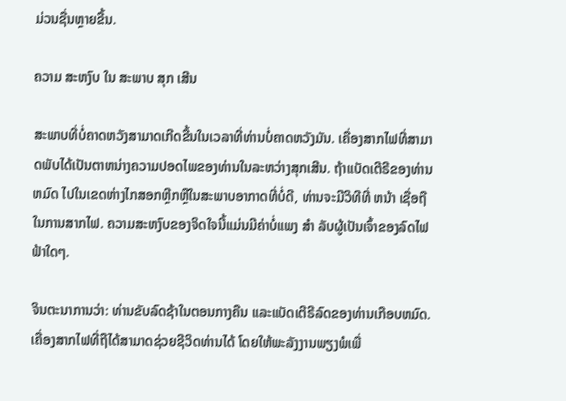ມ່ວນຊື່ນຫຼາຍຂື້ນ.

ຄວາມ ສະຫງົບ ໃນ ສະພາບ ສຸກ ເສີນ

ສະພາບທີ່ບໍ່ຄາດຫວັງສາມາດເກີດຂື້ນໃນເວລາທີ່ທ່ານບໍ່ຄາດຫວັງມັນ. ເຄື່ອງສາກໄຟທີ່ສາມາດພັບໄດ້ເປັນຕາຫນ່າງຄວາມປອດໄພຂອງທ່ານໃນລະຫວ່າງສຸກເສີນ. ຖ້າແບັດເຕີຣີຂອງທ່ານ ຫມົດ ໄປໃນເຂດຫ່າງໄກສອກຫຼີກຫຼືໃນສະພາບອາກາດທີ່ບໍ່ດີ, ທ່ານຈະມີວິທີທີ່ ຫນ້າ ເຊື່ອຖືໃນການສາກໄຟ. ຄວາມສະຫງົບຂອງຈິດໃຈນີ້ແມ່ນມີຄ່າບໍ່ແພງ ສໍາ ລັບຜູ້ເປັນເຈົ້າຂອງລົດໄຟຟ້າໃດໆ.

ຈິນຕະນາການວ່າ: ທ່ານຂັບລົດຊ້າໃນຕອນກາງຄືນ ແລະແບັດເຕີຣີລົດຂອງທ່ານເກືອບຫມົດ. ເຄື່ອງສາກໄຟທີ່ຖືໄດ້ສາມາດຊ່ວຍຊີວິດທ່ານໄດ້ ໂດຍໃຫ້ພະລັງງານພຽງພໍເພື່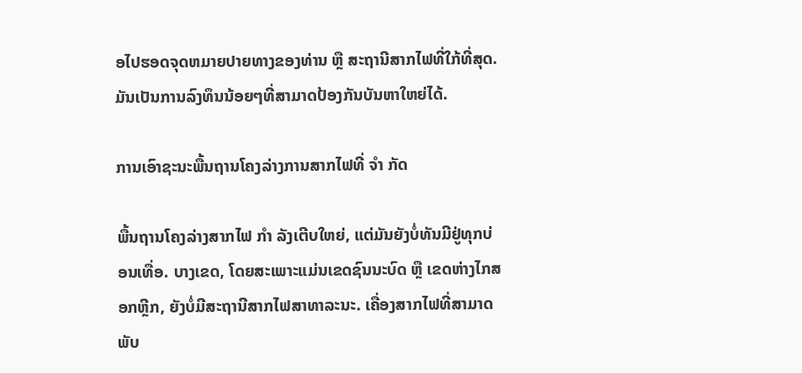ອໄປຮອດຈຸດຫມາຍປາຍທາງຂອງທ່ານ ຫຼື ສະຖານີສາກໄຟທີ່ໃກ້ທີ່ສຸດ. ມັນເປັນການລົງທຶນນ້ອຍໆທີ່ສາມາດປ້ອງກັນບັນຫາໃຫຍ່ໄດ້.

ການເອົາຊະນະພື້ນຖານໂຄງລ່າງການສາກໄຟທີ່ ຈໍາ ກັດ

ພື້ນຖານໂຄງລ່າງສາກໄຟ ກໍາ ລັງເຕີບໃຫຍ່, ແຕ່ມັນຍັງບໍ່ທັນມີຢູ່ທຸກບ່ອນເທື່ອ. ບາງເຂດ, ໂດຍສະເພາະແມ່ນເຂດຊົນນະບົດ ຫຼື ເຂດຫ່າງໄກສອກຫຼີກ, ຍັງບໍ່ມີສະຖານີສາກໄຟສາທາລະນະ. ເຄື່ອງສາກໄຟທີ່ສາມາດພັບ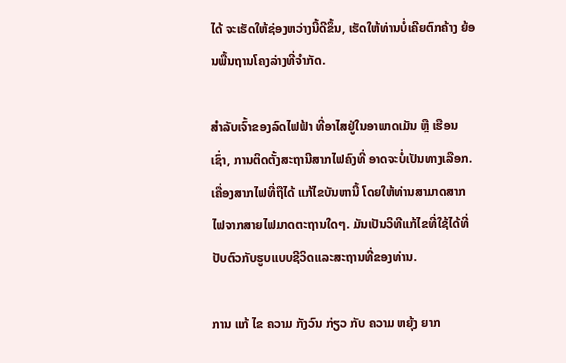ໄດ້ ຈະເຮັດໃຫ້ຊ່ອງຫວ່າງນີ້ດີຂຶ້ນ, ເຮັດໃຫ້ທ່ານບໍ່ເຄີຍຕົກຄ້າງ ຍ້ອນພື້ນຖານໂຄງລ່າງທີ່ຈໍາກັດ.

ສໍາລັບເຈົ້າຂອງລົດໄຟຟ້າ ທີ່ອາໄສຢູ່ໃນອາພາດເມັນ ຫຼື ເຮືອນເຊົ່າ, ການຕິດຕັ້ງສະຖານີສາກໄຟຄົງທີ່ ອາດຈະບໍ່ເປັນທາງເລືອກ. ເຄື່ອງສາກໄຟທີ່ຖືໄດ້ ແກ້ໄຂບັນຫານີ້ ໂດຍໃຫ້ທ່ານສາມາດສາກໄຟຈາກສາຍໄຟມາດຕະຖານໃດໆ. ມັນເປັນວິທີແກ້ໄຂທີ່ໃຊ້ໄດ້ທີ່ປັບຕົວກັບຮູບແບບຊີວິດແລະສະຖານທີ່ຂອງທ່ານ.

ການ ແກ້ ໄຂ ຄວາມ ກັງວົນ ກ່ຽວ ກັບ ຄວາມ ຫຍຸ້ງ ຍາກ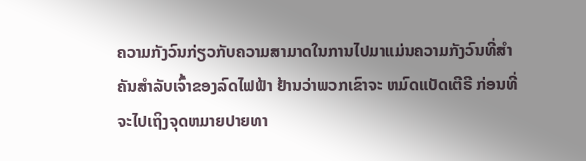ຄວາມກັງວົນກ່ຽວກັບຄວາມສາມາດໃນການໄປມາແມ່ນຄວາມກັງວົນທີ່ສໍາຄັນສໍາລັບເຈົ້າຂອງລົດໄຟຟ້າ ຢ້ານວ່າພວກເຂົາຈະ ຫມົດແບັດເຕີຣີ ກ່ອນທີ່ຈະໄປເຖິງຈຸດຫມາຍປາຍທາ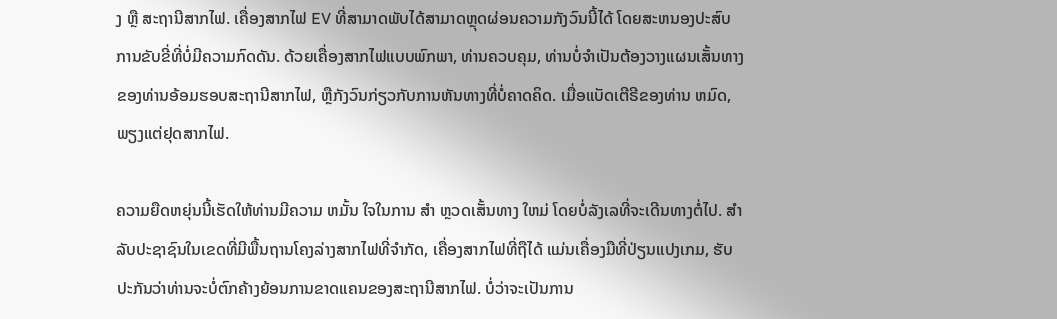ງ ຫຼື ສະຖານີສາກໄຟ. ເຄື່ອງສາກໄຟ EV ທີ່ສາມາດພັບໄດ້ສາມາດຫຼຸດຜ່ອນຄວາມກັງວົນນີ້ໄດ້ ໂດຍສະຫນອງປະສົບການຂັບຂີ່ທີ່ບໍ່ມີຄວາມກົດດັນ. ດ້ວຍເຄື່ອງສາກໄຟແບບພົກພາ, ທ່ານຄວບຄຸມ, ທ່ານບໍ່ຈໍາເປັນຕ້ອງວາງແຜນເສັ້ນທາງຂອງທ່ານອ້ອມຮອບສະຖານີສາກໄຟ, ຫຼືກັງວົນກ່ຽວກັບການຫັນທາງທີ່ບໍ່ຄາດຄິດ. ເມື່ອແບັດເຕີຣີຂອງທ່ານ ຫມົດ, ພຽງແຕ່ຢຸດສາກໄຟ.

ຄວາມຍືດຫຍຸ່ນນີ້ເຮັດໃຫ້ທ່ານມີຄວາມ ຫມັ້ນ ໃຈໃນການ ສໍາ ຫຼວດເສັ້ນທາງ ໃຫມ່ ໂດຍບໍ່ລັງເລທີ່ຈະເດີນທາງຕໍ່ໄປ. ສໍາລັບປະຊາຊົນໃນເຂດທີ່ມີພື້ນຖານໂຄງລ່າງສາກໄຟທີ່ຈໍາກັດ, ເຄື່ອງສາກໄຟທີ່ຖືໄດ້ ແມ່ນເຄື່ອງມືທີ່ປ່ຽນແປງເກມ, ຮັບປະກັນວ່າທ່ານຈະບໍ່ຕົກຄ້າງຍ້ອນການຂາດແຄນຂອງສະຖານີສາກໄຟ. ບໍ່ວ່າຈະເປັນການ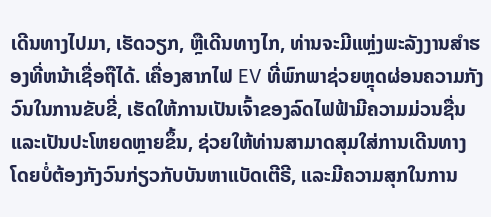ເດີນທາງໄປມາ, ເຮັດວຽກ, ຫຼືເດີນທາງໄກ, ທ່ານຈະມີແຫຼ່ງພະລັງງານສໍາຮອງທີ່ຫນ້າເຊື່ອຖືໄດ້. ເຄື່ອງສາກໄຟ EV ທີ່ພົກພາຊ່ວຍຫຼຸດຜ່ອນຄວາມກັງວົນໃນການຂັບຂີ່, ເຮັດໃຫ້ການເປັນເຈົ້າຂອງລົດໄຟຟ້າມີຄວາມມ່ວນຊື່ນແລະເປັນປະໂຫຍດຫຼາຍຂຶ້ນ, ຊ່ວຍໃຫ້ທ່ານສາມາດສຸມໃສ່ການເດີນທາງໂດຍບໍ່ຕ້ອງກັງວົນກ່ຽວກັບບັນຫາແບັດເຕີຣີ, ແລະມີຄວາມສຸກໃນການ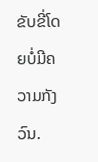ຂັບຂີ່ໂດຍບໍ່ມີຄວາມກັງວົນ.